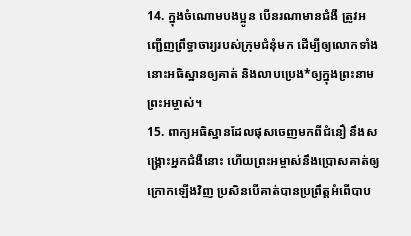14. ក្នុងចំណោមបងប្អូន បើនរណាមានជំងឺ ត្រូវអញ្ជើញព្រឹទ្ធាចារ្យរបស់ក្រុមជំនុំមក ដើម្បីឲ្យលោកទាំងនោះអធិស្ឋានឲ្យគាត់ និងលាបប្រេង*ឲ្យក្នុងព្រះនាមព្រះអម្ចាស់។
15. ពាក្យអធិស្ឋានដែលផុសចេញមកពីជំនឿ នឹងសង្គ្រោះអ្នកជំងឺនោះ ហើយព្រះអម្ចាស់នឹងប្រោសគាត់ឲ្យក្រោកឡើងវិញ ប្រសិនបើគាត់បានប្រព្រឹត្តអំពើបាប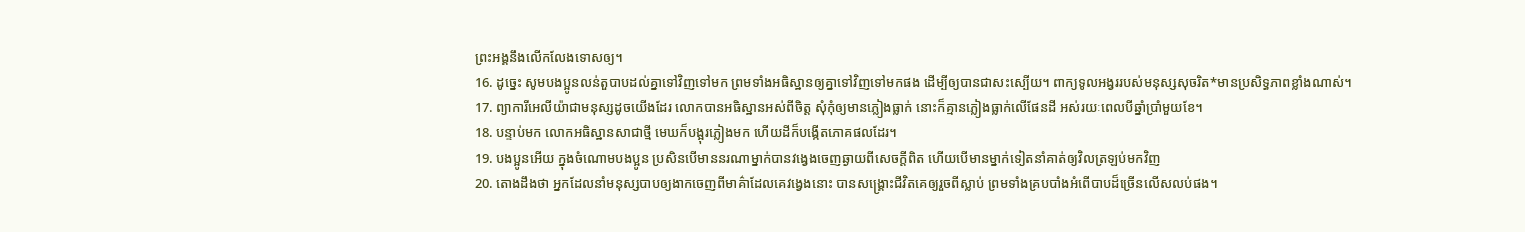ព្រះអង្គនឹងលើកលែងទោសឲ្យ។
16. ដូច្នេះ សូមបងប្អូនលន់តួបាបដល់គ្នាទៅវិញទៅមក ព្រមទាំងអធិស្ឋានឲ្យគ្នាទៅវិញទៅមកផង ដើម្បីឲ្យបានជាសះស្បើយ។ ពាក្យទូលអង្វររបស់មនុស្សសុចរិត*មានប្រសិទ្ធភាពខ្លាំងណាស់។
17. ព្យាការីអេលីយ៉ាជាមនុស្សដូចយើងដែរ លោកបានអធិស្ឋានអស់ពីចិត្ត សុំកុំឲ្យមានភ្លៀងធ្លាក់ នោះក៏គ្មានភ្លៀងធ្លាក់លើផែនដី អស់រយៈពេលបីឆ្នាំប្រាំមួយខែ។
18. បន្ទាប់មក លោកអធិស្ឋានសាជាថ្មី មេឃក៏បង្អុរភ្លៀងមក ហើយដីក៏បង្កើតភោគផលដែរ។
19. បងប្អូនអើយ ក្នុងចំណោមបងប្អូន ប្រសិនបើមាននរណាម្នាក់បានវង្វេងចេញឆ្ងាយពីសេចក្ដីពិត ហើយបើមានម្នាក់ទៀតនាំគាត់ឲ្យវិលត្រឡប់មកវិញ
20. តោងដឹងថា អ្នកដែលនាំមនុស្សបាបឲ្យងាកចេញពីមាគ៌ាដែលគេវង្វេងនោះ បានសង្គ្រោះជីវិតគេឲ្យរួចពីស្លាប់ ព្រមទាំងគ្របបាំងអំពើបាបដ៏ច្រើនលើសលប់ផង។